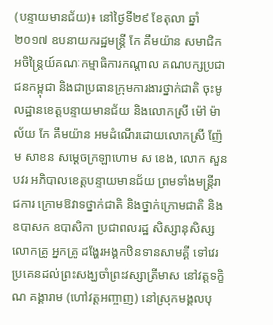(បន្ទាយមានជ័យ)៖ នៅថ្ងៃទី២៩ ខែតុលា ឆ្នាំ២០១៧ ឧបនាយករដ្ឋមន្ត្រី កែ គឹមយ៉ាន សមាជិកអចិន្ត្រៃយ៍គណៈកម្មាធិការកណ្ដាល គណបក្សប្រជាជនកម្ពុជា និងជាប្រធានក្រុមការងារថ្នាក់ជាតិ ចុះមូលដ្ឋានខេត្តបន្ទាយមានជ័យ និងលោកស្រី ម៉ៅ ម៉ាល័យ កែ គឹមយ៉ាន អមដំណើរដោយលោកស្រី ញ៉ែម សាខន សម្ដេចក្រឡាហោម ស ខេង, លោក សួន បវរ អភិបាលខេត្តបន្ទាយមានជ័យ ព្រមទាំងមន្ត្រីរាជការ ក្រោមឱវាទថ្នាក់ជាតិ និងថ្នាក់ក្រោមជាតិ និងឧបាសក ឧបាសិកា ប្រជាពលរដ្ឋ សិស្សានុសិស្សលោកគ្រូ អ្នកគ្រូ ដង្ហែរអង្គកឋិនទានសាមគ្គី ទៅវេរប្រគេនដល់ព្រះសង្ឃចាំព្រះវស្សាត្រីមាស នៅវត្តទក្ខិណ គង្គារាម (ហៅវត្តអញ្ចាញ) នៅស្រុកមង្គលបុ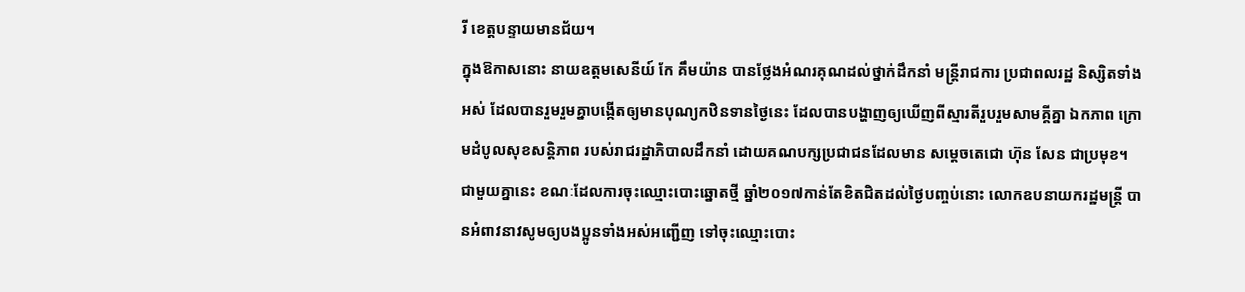រី ខេត្តបន្ទាយមានជ័យ។
ក្នុងឱកាសនោះ នាយឧត្តមសេនីយ៍ កែ គឹមយ៉ាន បានថ្លែងអំណរគុណដល់ថ្នាក់ដឹកនាំ មន្រ្តីរាជការ ប្រជាពលរដ្ឋ និស្សិតទាំងអស់ ដែលបានរួមរួមគ្នាបង្កើតឲ្យមានបុណ្យកឋិនទានថ្ងៃនេះ ដែលបានបង្ហាញឲ្យឃើញពីស្មារតីរួបរួមសាមគ្គីគ្នា ឯកភាព ក្រោមដំបូលសុខសន្តិភាព របស់រាជរដ្ឋាភិបាលដឹកនាំ ដោយគណបក្សប្រជាជនដែលមាន សម្តេចតេជោ ហ៊ុន សែន ជាប្រមុខ។
ជាមួយគ្នានេះ ខណៈដែលការចុះឈ្មោះបោះឆ្នោតថ្មី ឆ្នាំ២០១៧កាន់តែខិតជិតដល់ថ្ងៃបញ្ចប់នោះ លោកឧបនាយករដ្ឋមន្ត្រី បានអំពាវនាវសូមឲ្យបងប្អូនទាំងអស់អញ្ជើញ ទៅចុះឈ្មោះបោះ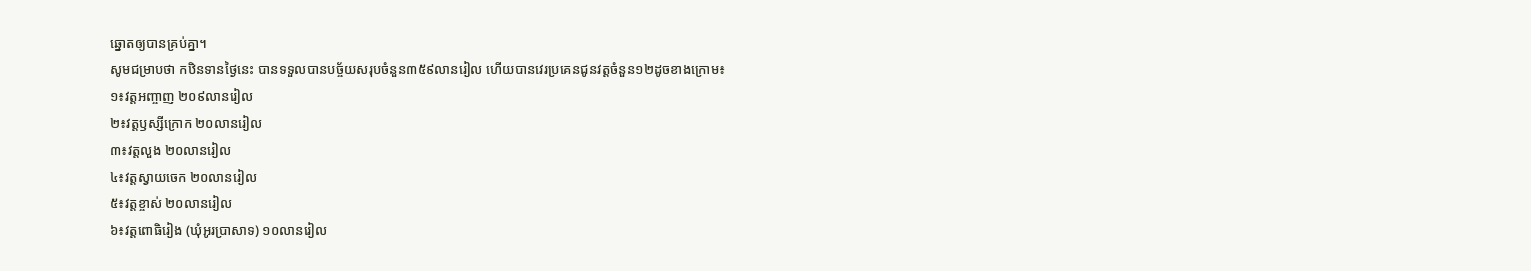ឆ្នោតឲ្យបានគ្រប់គ្នា។
សូមជម្រាបថា កឋិនទានថ្ងៃនេះ បានទទួលបានបច្ច័យសរុបចំនួន៣៥៩លានរៀល ហើយបានវេរប្រគេនជូនវត្តចំនួន១២ដូចខាងក្រោម៖
១៖វត្តអញ្ចាញ ២០៩លានរៀល
២៖វត្តឫស្សីក្រោក ២០លានរៀល
៣៖វត្តលួង ២០លានរៀល
៤៖វត្តស្វាយចេក ២០លានរៀល
៥៖វត្តខ្ចាស់ ២០លានរៀល
៦៖វត្តពោធិរៀង (ឃុំអូរប្រាសាទ) ១០លានរៀល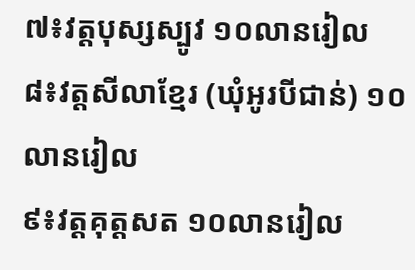៧៖វត្តបុស្សស្បូវ ១០លានរៀល
៨៖វត្តសីលាខ្មែរ (ឃុំអូរបីជាន់) ១០លានរៀល
៩៖វត្តគុត្តសត ១០លានរៀល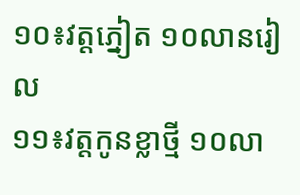១០៖វត្តភ្នៀត ១០លានរៀល
១១៖វត្តកូនខ្លាថ្មី ១០លា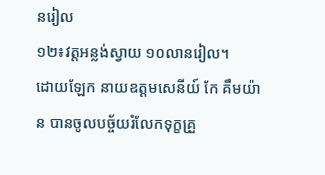នរៀល
១២៖វត្តអន្លង់ស្វាយ ១០លានរៀល។
ដោយឡែក នាយឧត្តមសេនីយ៍ កែ គឹមយ៉ាន បានចូលបច្ច័យរំលែកទុក្ខគ្រួ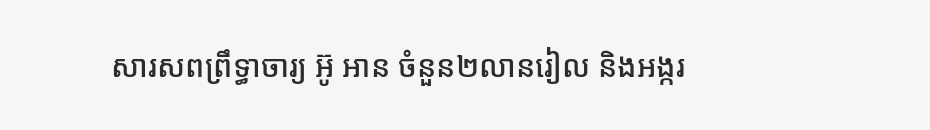សារសពព្រឹទ្ធាចារ្យ អ៊ូ អាន ចំនួន២លានរៀល និងអង្ករ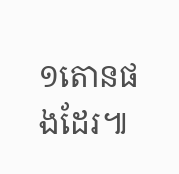១តោនផងដែរ៕